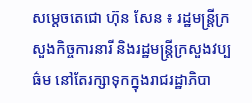សម្តេចតេជោ ហ៊ុន សែន ៖ រដ្ឋមន្រ្តីក្រសួងកិច្ចការនារី និងរដ្ឋមន្រ្តីក្រសួងវប្បធ៌ម នៅតែរក្សាទុកក្នុងរាជរដ្ឋាភិបា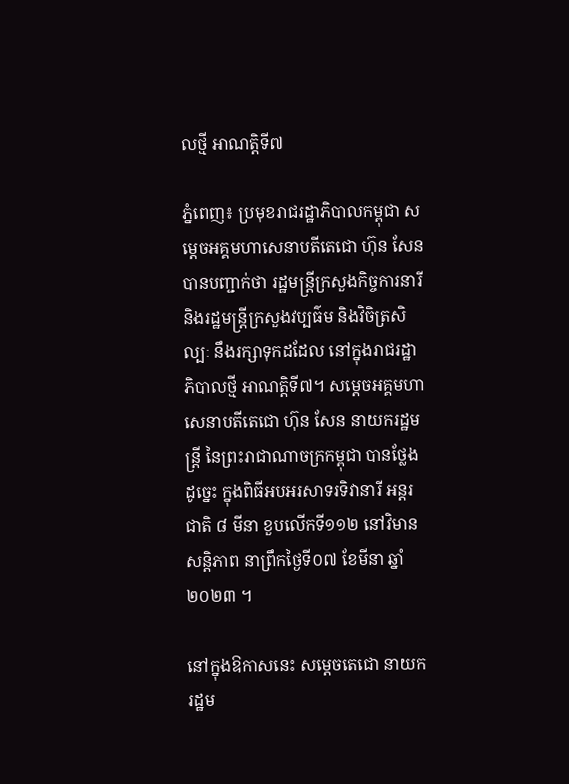លថ្មី អាណត្តិទី៧

ភ្នំពេញ៖ ប្រមុខរាជរដ្ឋាភិបាលកម្ពុជា សម្តេចអគ្គមហាសេនាបតីតេជោ ហ៊ុន សែន បានបញ្ជាក់ថា រដ្ឋមន្រ្តីក្រសួងកិច្ចការនារី និងរដ្ឋមន្រ្តីក្រសួងវប្បធ៌ម និងវិចិត្រសិល្បៈ នឹងរក្សាទុកដដែល នៅក្នុងរាជរដ្ឋាភិបាលថ្មី អាណត្តិទី៧។ សម្តេចអគ្គមហាសេនាបតីតេជោ ហ៊ុន សែន នាយករដ្ឋមន្ត្រី នៃព្រះរាជាណាចក្រកម្ពុជា បានថ្លែងដូច្នេះ ក្នុងពិធីអបអរសាទរទិវានារី អន្តរជាតិ ៨ មីនា ខួបលើកទី១១២ នៅវិមានសន្តិភាព នាព្រឹកថ្ងៃទី០៧ ខែមីនា ឆ្នាំ២០២៣ ។

នៅក្នុងឱកាសនេះ សម្ដេចតេជោ នាយករដ្ឋម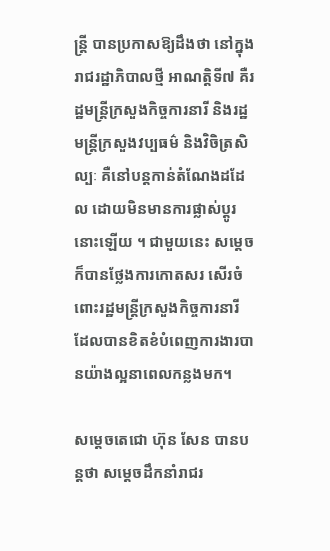ន្ត្រី បានប្រកាសឱ្យដឹងថា នៅក្នុងរាជរដ្ឋាភិបាលថ្មី អាណត្តិទី៧ គឺរដ្ឋមន្រ្តីក្រសួងកិច្ចការនារី និងរដ្ឋមន្រ្តីក្រសួងវប្បធម៌ និងវិចិត្រសិល្បៈ គឺនៅបន្តកាន់តំណែងដដែល ដោយមិនមានការផ្លាស់ប្តូរនោះឡើយ ។ ជាមួយនេះ សម្តេច ក៏បានថ្លែងការកោតសរ សើរចំពោះរដ្ឋមន្រ្តីក្រសួងកិច្ចការនារី ដែលបានខិតខំបំពេញការងារបានយ៉ាងល្អនាពេលកន្លងមក។

សម្តេចតេជោ ហ៊ុន សែន បានបន្តថា សម្តេចដឹកនាំរាជរ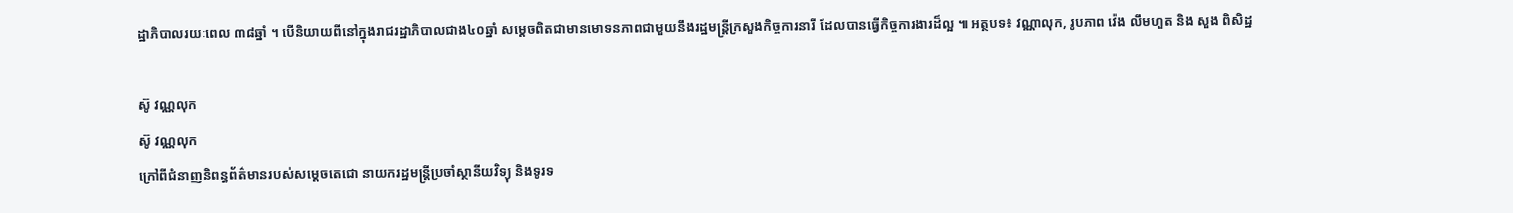ដ្ឋាភិបាលរយៈពេល ៣៨ឆ្នាំ ។ បើនិយាយពីនៅក្នុងរាជរដ្ឋាភិបាលជាង៤០ឆ្នាំ សម្ដេចពិតជាមានមោទនភាពជាមួយនឹងរដ្ឋមន្ត្រីក្រសួងកិច្ចការនារី ដែលបានធ្វើកិច្ចការងារដ៏ល្អ ៕ អត្ថបទ៖ វណ្ណាលុក, រូបភាព វ៉េង លឹមហួត និង សួង ពិសិដ្ឋ

ស៊ូ វណ្ណលុក
ស៊ូ វណ្ណលុក
ក្រៅពីជំនាញនិពន្ធព័ត៌មានរបស់សម្ដេចតេជោ នាយករដ្ឋមន្ត្រីប្រចាំស្ថានីយវិទ្យុ និងទូរទ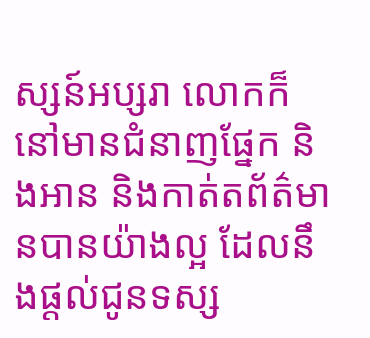ស្សន៍អប្សរា លោកក៏នៅមានជំនាញផ្នែក និងអាន និងកាត់តព័ត៌មានបានយ៉ាងល្អ ដែលនឹងផ្ដល់ជូនទស្ស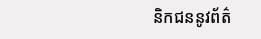និកជននូវព័ត៌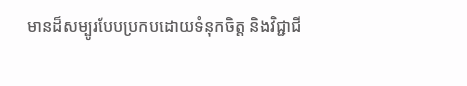មានដ៏សម្បូរបែបប្រកបដោយទំនុកចិត្ត និងវិជ្ជាជី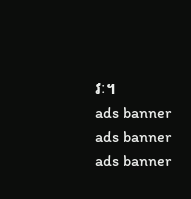វៈ។
ads banner
ads banner
ads banner